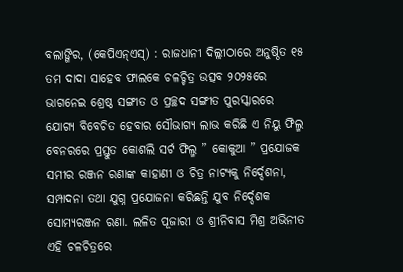ବଲାଙ୍ଗିର, (କେପିଏନ୍ଏସ୍) : ରାଜଧାନୀ ଦିଲ୍ଲୀଠାରେ ଅନୁଷ୍ଠିତ ୧୫ ତମ ଦାଦା ସାହେବ ଫାଲକେ ଚଳଚ୍ଚିତ୍ର ଉତ୍ସବ ୨୦୨୫ରେ ଭାଗନେଇ ଶ୍ରେଷ୍ଠ ସଙ୍ଗୀତ ଓ ପ୍ରଚ୍ଛଦ ସଙ୍ଗୀତ ପୁରସ୍କାରରେ ଯୋଗ୍ୟ ବିବେଚିତ ହେବାର ସୌଭାଗ୍ୟ ଲାଭ କରିଛି ଏ ନିୟୁ ଫିଲ୍ମ ବେନରରେ ପ୍ରସ୍ତୁତ କୋଶଲି ସର୍ଟ ଫିଲ୍ମ ” କୋକୁଆ ” ପ୍ରଯୋଜକ ସମୀର ରଞ୍ଜନ ରଣାଙ୍କ କାହାଣୀ ଓ ଚିତ୍ର ନାଟ୍ୟକୁ ନିର୍ଦ୍ଦେଶନା, ସମ୍ପାଦନା ତଥା ଯୁଗ୍ନ ପ୍ରଯୋଜନା କରିଛନ୍ତି ଯୁବ ନିର୍ଦ୍ଦେଶକ ସୋମ୍ୟରଞ୍ଜନ ରଣା. ଲଳିତ ପୂଜାରୀ ଓ ଶ୍ରୀନିବାସ ମିଶ୍ର ଅଭିନୀତ ଏହି ଚଳଚିତ୍ରରେ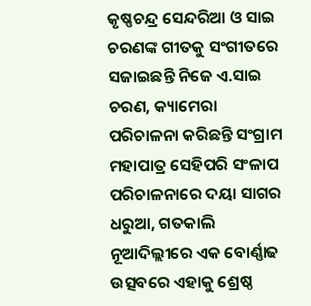କୃଷ୍ଣଚନ୍ଦ୍ର ସେନ୍ଦରିଆ ଓ ସାଇ ଚରଣଙ୍କ ଗୀତକୁ ସଂଗୀତରେ ସଜାଇଛନ୍ତି ନିଜେ ଏ.ସାଇ ଚରଣ, କ୍ୟାମେରା ପରିଚାଳନା କରିଛନ୍ତି ସଂଗ୍ରାମ ମହାପାତ୍ର ସେହିପରି ସଂଳାପ ପରିଚାଳନାରେ ଦୟା ସାଗର ଧରୁଆ, ଗତକାଲି ନୂଆଦିଲ୍ଲୀରେ ଏକ ବୋର୍ଣ୍ଣାଢ ଉତ୍ସବରେ ଏହାକୁ ଶ୍ରେଷ୍ଠ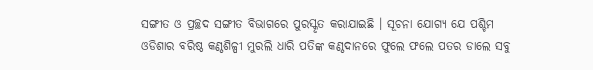ସଙ୍ଗୀତ ଓ ପ୍ରଚ୍ଛଦ ସଙ୍ଗୀତ ବିଭାଗରେ ପୁରସ୍କୃତ କରାଯାଇଛି । ସୂଚନା ଯୋଗ୍ୟ ଯେ ପଶ୍ଚିମ ଓଡିଶାର ବରିଷ୍ଠ କଣ୍ଠଶିଳ୍ପୀ ମୁରଲି ଧାରି ପତିଙ୍କ କଣ୍ଠଦାନରେ ଫୁଲେ ଫଲେ ପତର ଡାଲେ ସବୁ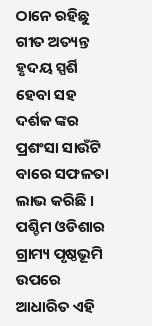ଠାନେ ରହିଛୁ ଗୀତ ଅତ୍ୟନ୍ତ ହୃଦୟ ସ୍ପର୍ଶି ହେବା ସହ ଦର୍ଶକ ଙ୍କର ପ୍ରଶଂସା ସାଉଁଟି ବାରେ ସଫଳତା ଲାଭ କରିଛି । ପଶ୍ଚିମ ଓଡିଶାର ଗ୍ରାମ୍ୟ ପୃଷ୍ଠଭୂମି ଉପରେ ଆଧାରିତ ଏହି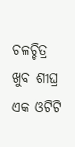ଚଳଚ୍ଚିତ୍ର ଖୁବ ଶୀଘ୍ର ଏକ ଓଟିଟି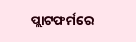ପ୍ଲାଟଫର୍ମରେ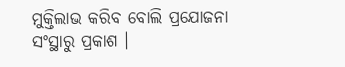ମୁକ୍ତିଲାଭ କରିବ ବୋଲି ପ୍ରଯୋଜନା ସଂସ୍ଥାରୁ ପ୍ରକାଶ ।